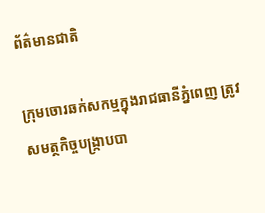ព័ត៌មានជាតិ

ក្រុមចោរឆក់សកម្មក្នុងរាជធានីភ្នំពេញ ត្រូវសមត្ថកិច្ចបង្រ្កាបបា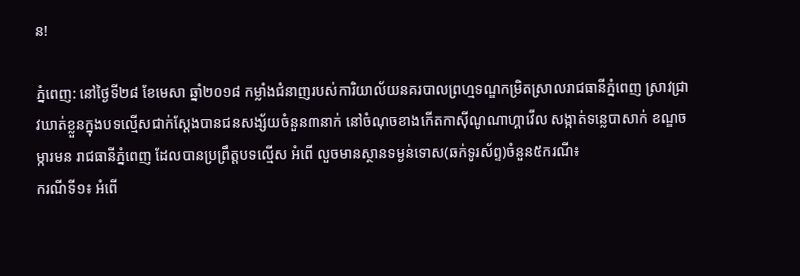ន!

ភ្នំពេញ: នៅថ្ងៃទី២៨ ខែមេសា ឆ្នាំ២០១៨ កម្លាំងជំនាញរបស់ការិយាល័យនគរបាលព្រហ្មទណ្ឌកម្រិតស្រាលរាជធានីភ្នំពេញ ស្រាវជ្រាវឃាត់ខ្លួនក្នុងបទល្មើសជាក់ស្តែងបានជនសង្ស័យចំនួន៣នាក់ នៅចំណុចខាងកើតកាស៊ីណូណាហ្គាវើល សង្កាត់ទន្លេបាសាក់ ខណ្ឌចម្ការមន រាជធានីភ្នំពេញ ដែលបានប្រព្រឹត្តបទល្មើស អំពើ លួចមានស្ថានទម្ងន់ទោស(ឆក់ទូរស័ព្ទ)ចំនួន៥ករណី៖
ករណីទី១៖ អំពើ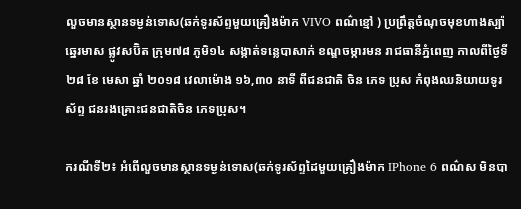លួចមានស្ថានទម្ងន់ទោស(ឆក់ទូរស័ព្ទមួយគ្រឿងម៉ាក VIVO ពណ៌ខ្មៅ ) ប្រព្រឹត្តចំណុចមុខហាងស្ប៉ាឆ្នេរមាស ផ្លូវសប៊ិត ក្រុម៧៨ ភូមិ១៤ សង្កាត់ទន្លេបាសាក់ ខណ្ឌចម្ការមន រាជធានីភ្នំពេញ កាលពីថ្ងៃទី ២៨ ខែ មេសា ឆ្នាំ ២០១៨ វេលាម៉ោង ១៦,៣០ នាទី ពីជនជាតិ ចិន ភេទ ប្រុស កំពុងឈនិយាយទូរស័ព្ទ ជនរងគ្រោះជនជាតិចិន ភេទប្រុស។

ករណីទី២៖ អំពើលួចមានស្ថានទម្ងន់ទោស(ឆក់ទូរស័ព្ទដៃមួយគ្រឿងម៉ាក IPhone 6 ពណ៌ស មិនបា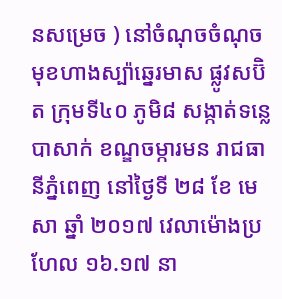នសម្រេច ) នៅចំណុចចំណុចមុខហាងស្ប៉ាឆ្នេរមាស ផ្លូវសប៊ិត ក្រុមទី៤០ ភូមិ៨ សង្កាត់ទន្លេបាសាក់ ខណ្ឌចម្ការមន រាជធានីភ្នំពេញ នៅថ្ងៃទី ២៨ ខែ មេសា ឆ្នាំ ២០១៧ វេលាម៉ោងប្រហែល ១៦.១៧ នា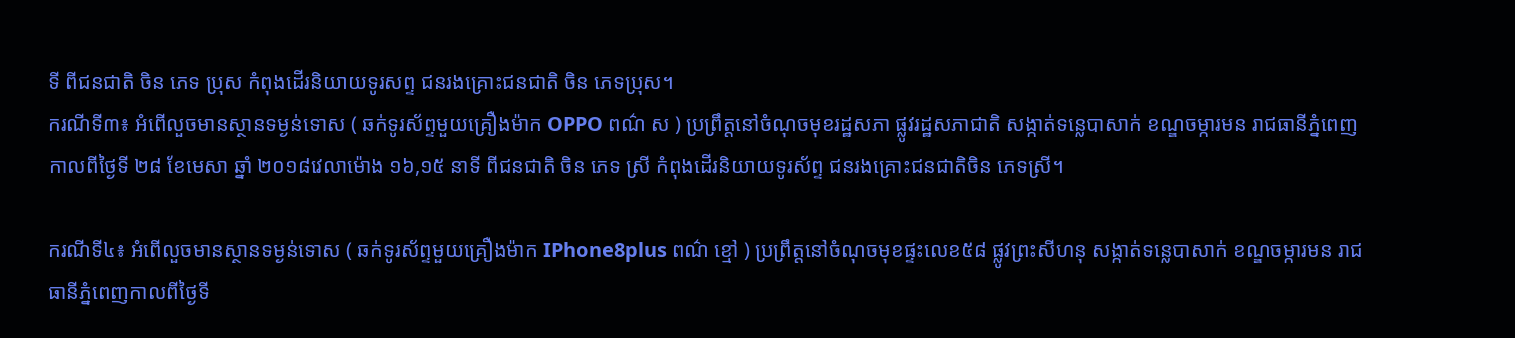ទី ពីជនជាតិ ចិន ភេទ ប្រុស កំពុងដើរនិយាយទូរសព្ទ ជនរងគ្រោះជនជាតិ ចិន ភេទប្រុស។
ករណីទី៣៖ អំពើលួចមានស្ថានទម្ងន់ទោស ( ឆក់ទូរស័ព្ទមួយគ្រឿងម៉ាក OPPO ពណ៌ ស ) ប្រព្រឹត្តនៅចំណុចមុខរដ្ឋសភា ផ្លូវរដ្ឋសភាជាតិ សង្កាត់ទន្លេបាសាក់ ខណ្ឌចម្ការមន រាជធានីភ្នំពេញ កាលពីថ្ងៃទី ២៨ ខែមេសា ឆ្នាំ ២០១៨វេលាម៉ោង ១៦,១៥ នាទី ពីជនជាតិ ចិន ភេទ ស្រី កំពុងដើរនិយាយទូរស័ព្ទ ជនរងគ្រោះជនជាតិចិន ភេទស្រី។

ករណីទី៤៖ អំពើលួចមានស្ថានទម្ងន់ទោស ( ឆក់ទូរស័ព្ទមួយគ្រឿងម៉ាក IPhone8plus ពណ៌ ខ្មៅ ) ប្រព្រឹត្តនៅចំណុចមុខផ្ទះលេខ៥៨ ផ្លូវព្រះសីហនុ សង្កាត់ទន្លេបាសាក់ ខណ្ឌចម្ការមន រាជធានីភ្នំពេញកាលពីថ្ងៃទី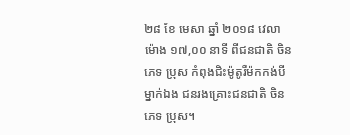២៨ ខែ មេសា ឆ្នាំ ២០១៨ វេលាម៉ោង ១៧,០០ នាទី ពីជនជាតិ ចិន ភេទ ប្រុស កំពុងជិះម៉ូតូរឺម៉កកង់បីម្នាក់ឯង ជនរងគ្រោះជនជាតិ ចិន ភេទ ប្រុស។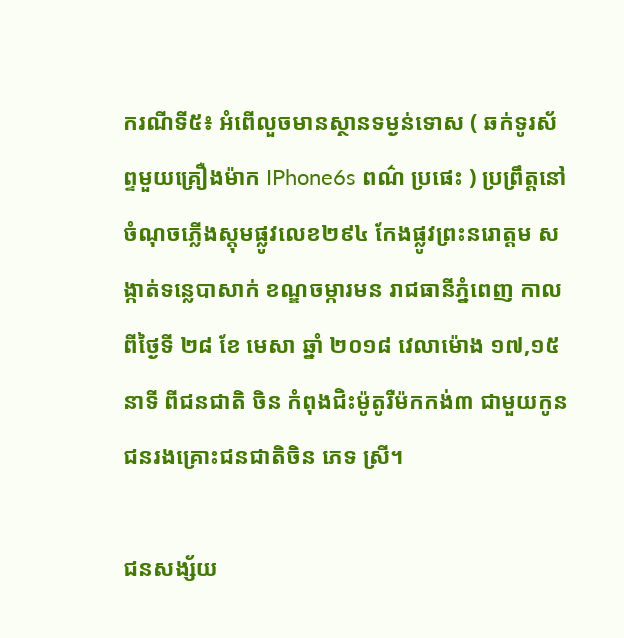ករណីទី៥៖ អំពើលួចមានស្ថានទម្ងន់ទោស ( ឆក់ទូរស័ព្ទមួយគ្រឿងម៉ាក IPhone6s ពណ៌ ប្រផេះ ) ប្រព្រឹត្តនៅចំណុចភ្លើងស្តុមផ្លូវលេខ២៩៤ កែងផ្លូវព្រះនរោត្តម សង្កាត់ទន្លេបាសាក់ ខណ្ឌចម្ការមន រាជធានីភ្នំពេញ កាលពីថ្ងៃទី ២៨ ខែ មេសា ឆ្នាំ ២០១៨ វេលាម៉ោង ១៧,១៥ នាទី ពីជនជាតិ ចិន កំពុងជិះម៉ូតូរឺម៉កកង់៣ ជាមួយកូន ជនរងគ្រោះជនជាតិចិន ភេទ ស្រី។

ជនសង្ស័យ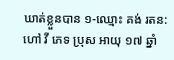ឃាត់ខ្លួនបាន ១-ឈ្មោះ គង់ រតន: ហៅ វី ភេទ ប្រុស អាយុ ១៧ ឆ្នាំ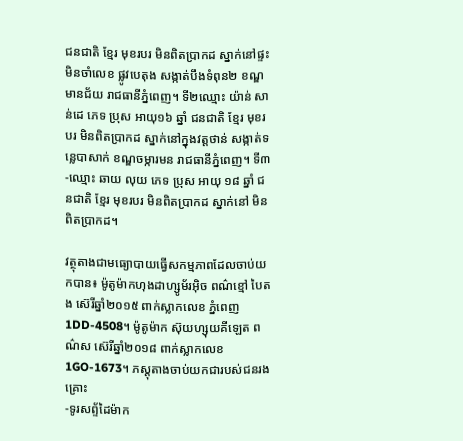ជនជាតិ ខ្មែរ មុខរបរ មិនពិតប្រាកដ ស្នាក់នៅផ្ទះមិនចាំលេខ ផ្លូវបេតុង សង្កាត់បឹងទំពុន២ ខណ្ឌមានជ័យ រាជធានីភ្នំពេញ។ ទី២ឈ្មោះ យ៉ាន់ សាន់ដេ ភេទ ប្រុស អាយុ១៦ ឆ្នាំ ជនជាតិ ខ្មែរ មុខរបរ មិនពិតប្រាកដ ស្នាក់នៅក្នុងវត្តថាន់ សង្កាត់ទន្លេបាសាក់ ខណ្ឌចម្ការមន រាជធានីភ្នំពេញ។ ទី៣-ឈ្មោះ ឆាយ លុយ ភេទ ប្រុស អាយុ ១៨ ឆ្នាំ ជនជាតិ ខ្មែរ មុខរបរ មិនពិតប្រាកដ ស្នាក់នៅ មិនពិតប្រាកដ។

វត្ថុតាងជាមធ្យោបាយធ្វើសកម្មភាពដែលចាប់យកបាន៖ ម៉ូតូម៉ាកហុងដាហ្សូម័រអ៊ិច ពណ៌ខ្មៅ បៃតង ស៊េរីឆ្នាំ២០១៥ ពាក់ស្លាកលេខ ភ្នំពេញ1DD-4508។ ម៉ូតូម៉ាក ស៊ុយហ្សុយគីឡេត ពណ៌ស ស៊េរីឆ្នាំ២០១៨ ពាក់ស្លាកលេខ1GO-1673។ ភស្តុតាងចាប់យកជារបស់ជនរងគ្រោះ
-ទូរសព្ទ័ដៃម៉ាក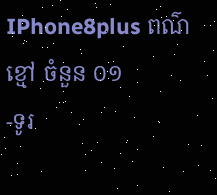IPhone8plus ពណ៌ខ្មៅ ចំនួន ០១
-ទូរ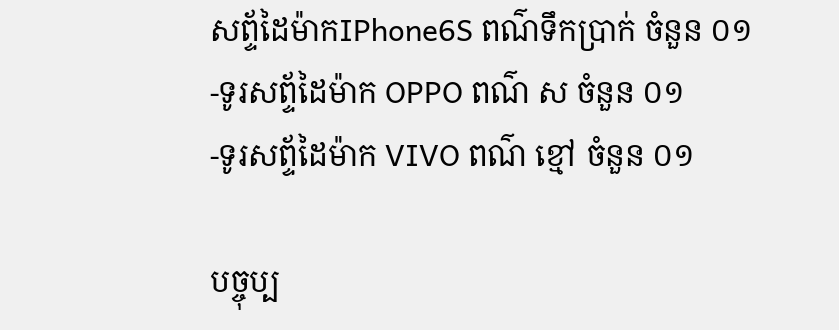សព្ទ័ដៃម៉ាកIPhone6S ពណ៌ទឹកប្រាក់ ចំនួន ០១
-ទូរសព្ទ័ដៃម៉ាក OPPO ពណ៌ ស ចំនួន ០១
-ទូរសព្ទ័ដៃម៉ាក VIVO ពណ៌ ខ្មៅ ចំនួន ០១

បច្ចុប្ប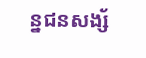ន្នជនសង្ស័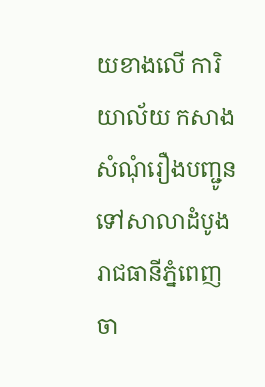យខាងលើ ការិយាល័យ កសាងសំណុំរឿងបញ្ជូនទៅសាលាដំបូងរាជធានីភ្នំពេញ ចា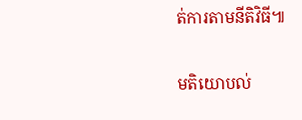ត់ការតាមនីតិវិធី៕

មតិយោបល់